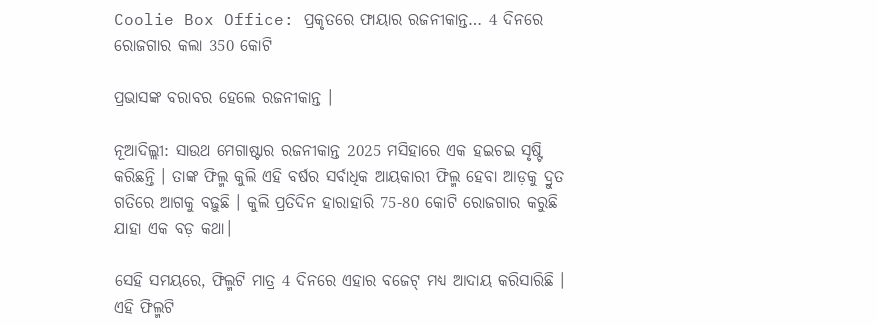Coolie Box Office: ପ୍ରକୃତରେ ଫାୟାର ରଜନୀକାନ୍ତ… 4 ଦିନରେ ରୋଜଗାର କଲା 350 କୋଟି

ପ୍ରଭାସଙ୍କ ବରାବର ହେଲେ ରଜନୀକାନ୍ତ ।

ନୂଆଦିଲ୍ଲୀ: ସାଉଥ ମେଗାଷ୍ଟାର ରଜନୀକାନ୍ତ 2025 ମସିହାରେ ଏକ ହଇଚଇ ସୃଷ୍ଟି କରିଛନ୍ତି । ତାଙ୍କ ଫିଲ୍ମ କୁଲି ଏହି ବର୍ଷର ସର୍ବାଧିକ ଆୟକାରୀ ଫିଲ୍ମ ହେବା ଆଡ଼କୁ ଦ୍ରୁତ ଗତିରେ ଆଗକୁ ବଢ଼ୁଛି । କୁଲି ପ୍ରତିଦିନ ହାରାହାରି 75-80 କୋଟି ରୋଜଗାର କରୁଛି ଯାହା ଏକ ବଡ଼ କଥା।

ସେହି ସମୟରେ, ଫିଲ୍ମଟି ମାତ୍ର 4 ଦିନରେ ଏହାର ବଜେଟ୍ ମଧ୍ୟ ଆଦାୟ କରିସାରିଛି । ଏହି ଫିଲ୍ମଟି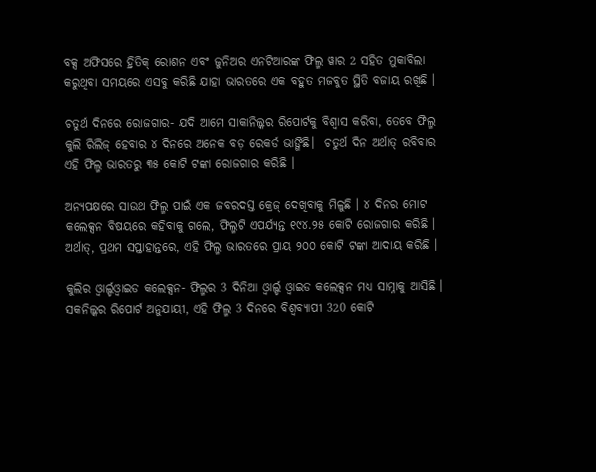ବକ୍ସ ଅଫିସରେ ହ୍ରିତିକ୍ ରୋଶନ ଏବଂ ଜୁନିଅର ଏନଟିଆରଙ୍କ ଫିଲ୍ମ ୱାର 2 ସହିତ ମୁକାବିଲା କରୁଥିବା ସମୟରେ ଏସବୁ କରିଛି ଯାହା ଭାରତରେ ଏକ ବହୁତ ମଜବୁତ ସ୍ଥିତି ବଜାୟ ରଖିଛି ।

ଚତୁର୍ଥ ଦିନରେ ରୋଜଗାର- ଯଦି ଆମେ ସାକାନିଲ୍କର ରିପୋର୍ଟକୁ ବିଶ୍ୱାସ କରିବା, ତେବେ ଫିଲ୍ମ କୁଲି ରିଲିଜ୍ ହେବାର ୪ ଦିନରେ ଅନେକ ବଡ଼ ରେକର୍ଡ ଭାଙ୍ଗିଛି।  ଚତୁର୍ଥ ଦିନ ଅର୍ଥାତ୍ ରବିବାର ଏହି ଫିଲ୍ମ ଭାରତରୁ ୩୫ କୋଟି ଟଙ୍କା ରୋଜଗାର କରିଛି ।

ଅନ୍ୟପକ୍ଷରେ ସାଉଥ ଫିଲ୍ମ ପାଇଁ ଏକ ଜବରଦସ୍ତ କ୍ରେଜ୍ ଦେଖିବାକୁ ମିଳୁଛି । ୪ ଦିନର ମୋଟ କଲେକ୍ସନ ବିଷୟରେ କହିବାକୁ ଗଲେ, ଫିଲ୍ମଟି ଏପର୍ଯ୍ୟନ୍ତ ୧୯୪.୨୫ କୋଟି ରୋଜଗାର କରିଛି ।  ଅର୍ଥାତ୍, ପ୍ରଥମ ସପ୍ତାହାନ୍ତରେ, ଏହି ଫିଲ୍ମ ଭାରତରେ ପ୍ରାୟ ୨୦୦ କୋଟି ଟଙ୍କା ଆଦାୟ କରିଛି ।

କୁଲିର ଓ୍ବାର୍ଲ୍ଡଓ୍ବାଇଡ କଲେକ୍ସନ- ଫିଲ୍ମର 3 ଦିନିଆ ଓ୍ବାର୍ଲ୍ଡ ଓ୍ବାଇଡ କଲେକ୍ସନ ମଧ୍ୟ ସାମ୍ନାକୁ ଆସିଛି । ସକନିଲ୍କର ରିପୋର୍ଟ ଅନୁଯାୟୀ, ଏହି ଫିଲ୍ମ 3 ଦିନରେ ବିଶ୍ୱବ୍ୟାପୀ 320 କୋଟି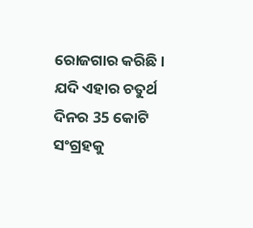ରୋଜଗାର କରିଛି । ଯଦି ଏହାର ଚତୁର୍ଥ ଦିନର 35 କୋଟି ସଂଗ୍ରହକୁ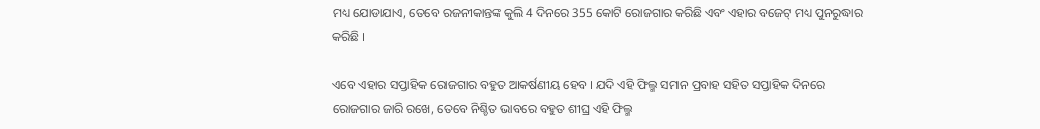ମଧ୍ୟ ଯୋଡାଯାଏ, ତେବେ ରଜନୀକାନ୍ତଙ୍କ କୁଲି 4 ଦିନରେ 355 କୋଟି ରୋଜଗାର କରିଛି ଏବଂ ଏହାର ବଜେଟ୍ ମଧ୍ୟ ପୁନରୁଦ୍ଧାର କରିଛି ।

ଏବେ ଏହାର ସପ୍ତାହିକ ରୋଜଗାର ବହୁତ ଆକର୍ଷଣୀୟ ହେବ । ଯଦି ଏହି ଫିଲ୍ମ ସମାନ ପ୍ରବାହ ସହିତ ସପ୍ତାହିକ ଦିନରେ ରୋଜଗାର ଜାରି ରଖେ, ତେବେ ନିଶ୍ଚିତ ଭାବରେ ବହୁତ ଶୀଘ୍ର ଏହି ଫିଲ୍ମ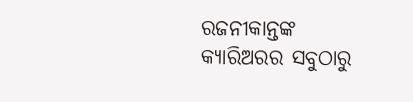ରଜନୀକାନ୍ତଙ୍କ କ୍ୟାରିଅରର ସବୁଠାରୁ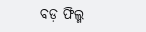ବଡ଼ ଫିଲ୍ମ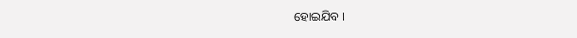ହୋଇଯିବ ।